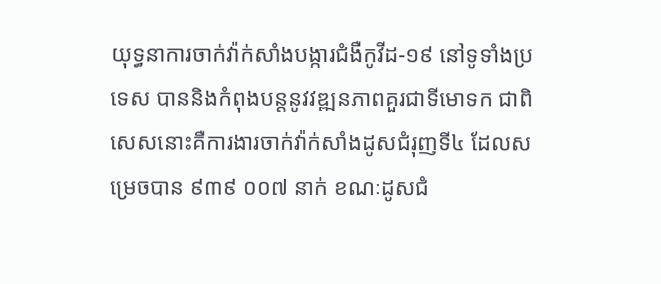យុទ្ធនាការចាក់វ៉ាក់សាំងបង្ការជំងឺកូវីដ-១៩ នៅទូទាំងប្រទេស បាននិងកំពុងបន្តនូវវឌ្ឍនភាពគួរជាទីមោទក ជាពិសេសនោះគឺការងារចាក់វ៉ាក់សាំងដូសជំរុញទី៤ ដែលសម្រេចបាន ៩៣៩ ០០៧ នាក់ ខណៈដូសជំ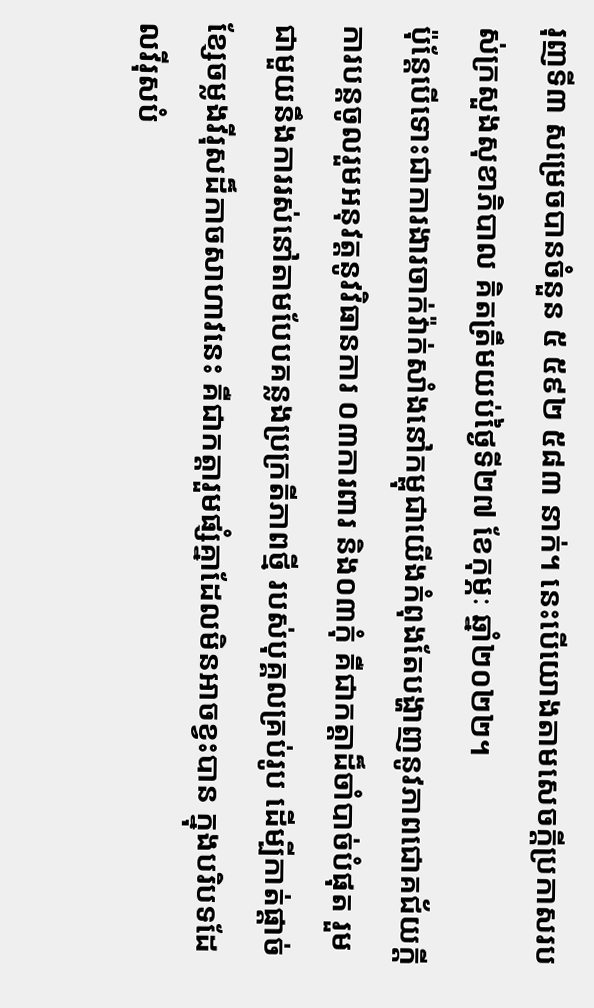រុញទី៣ សម្រេចបានចំនួន ៥ ៥៩២ ៥៨៣ នាក់។ នេះបើយោងតាមសេចក្តីប្រកាសរបស់ក្រសួងសុខាភិបាល គិតត្រឹមយប់ថ្ងៃទី២៧ ខែកុម្ភៈ ឆ្នាំ២០២២។
ប៉ុន្តែបើទោះជាការងារចាក់វ៉ាក់សាំងនៅកម្ពុជាយើងកំពុងតែបង្ហាញនូវភាពជោគជ័យក្តី ការបន្តចូលរួមអនុវត្តនូវវិធានការ ០៣ការពារ និង០៣កុំ គឺជាកត្តាដ៏ចាំបាច់បំផុត រួមជាមួយនឹងការរស់នៅតាមបែបគន្លងប្រក្រតីភាពថ្មី របស់បុគ្គលគ្រប់រូប ដើម្បីកាត់ផ្តាច់ខ្សែចម្លងវីរុសដ៏កាចសាហាវនេះ គឺជាកត្តារួមផ្សំគ្នាដែលមិនអាចខ្វះបាន ក្នុងបរិបទដែលវីរុសបំ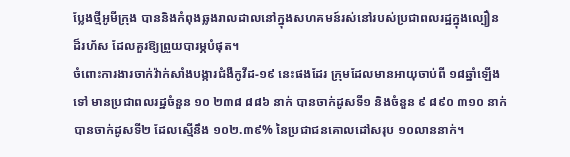ប្លែងថ្មីអូមីក្រុង បាននិងកំពុងឆ្លងរាលដាលនៅក្នុងសហគមន៍រស់នៅរបស់ប្រជាពលរដ្ឋក្នុងល្បឿនដ៏រហ័ស ដែលគួរឱ្យព្រួយបារម្ភបំផុត។
ចំពោះការងារចាក់វ៉ាក់សាំងបង្ការជំងឺកូវីដ-១៩ នេះផងដែរ ក្រុមដែលមានអាយុចាប់ពី ១៨ឆ្នាំឡើងទៅ មានប្រជាពលរដ្ឋចំនួន ១០ ២៣៨ ៨៨៦ នាក់ បានចាក់ដូសទី១ និងចំនួន ៩ ៨៩០ ៣១០ នាក់ បានចាក់ដូសទី២ ដែលស្មើនឹង ១០២.៣៩% នៃប្រជាជនគោលដៅសរុប ១០លាននាក់។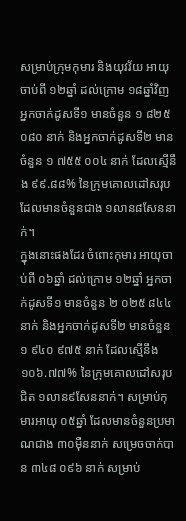សម្រាប់ក្រុមកុមារ និងយុវវ័យ អាយុចាប់ពី ១២ឆ្នាំ ដល់ក្រោម ១៨ឆ្នាំវិញ អ្នកចាក់ដូសទី១ មានចំនួន ១ ៨២៥ ០៨០ នាក់ និងអ្នកចាក់ដូសទី២ មានចំនួន ១ ៧៥៥ ០០៤ នាក់ ដែលស្មើនឹង ៩៩.៨៨% នៃក្រុមគោលដៅសរុបដែលមានចំនួនជាង ១លាន៨សែននាក់។
ក្នុងនោះផងដែរ ចំពោះកុមារ អាយុចាប់ពី ០៦ឆ្នាំ ដល់ក្រោម ១២ឆ្នាំ អ្នកចាក់ដូសទី១ មានចំនួន ២ ០២៥ ៨៤៤ នាក់ និងអ្នកចាក់ដូសទី២ មានចំនួន ១ ៩៤០ ៩៧៥ នាក់ ដែលស្មើនឹង ១០៦.៧៧% នៃក្រុមគោលដៅសរុបជិត ១លាន៩សែននាក់។ សម្រាប់កុមារអាយុ ០៥ឆ្នាំ ដែលមានចំនួនប្រមាណជាង ៣០ម៉ឺននាក់ សម្រេចចាក់បាន ៣៤៨ ០៩៦ នាក់ សម្រាប់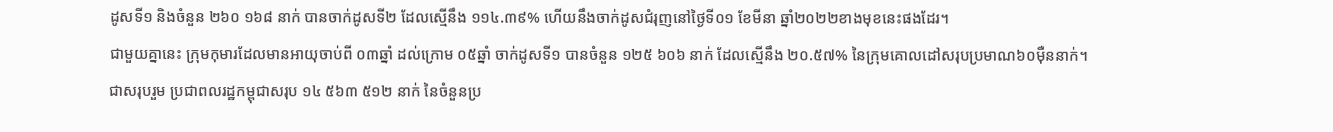ដូសទី១ និងចំនួន ២៦០ ១៦៨ នាក់ បានចាក់ដូសទី២ ដែលស្មើនឹង ១១៤.៣៩% ហើយនឹងចាក់ដូសជំរុញនៅថ្ងៃទី០១ ខែមីនា ឆ្នាំ២០២២ខាងមុខនេះផងដែរ។
ជាមួយគ្នានេះ ក្រុមកុមារដែលមានអាយុចាប់ពី ០៣ឆ្នាំ ដល់ក្រោម ០៥ឆ្នាំ ចាក់ដូសទី១ បានចំនួន ១២៥ ៦០៦ នាក់ ដែលស្មើនឹង ២០.៥៧% នៃក្រុមគោលដៅសរុបប្រមាណ៦០ម៉ឺននាក់។
ជាសរុបរួម ប្រជាពលរដ្ឋកម្ពុជាសរុប ១៤ ៥៦៣ ៥១២ នាក់ នៃចំនួនប្រ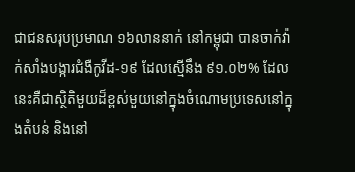ជាជនសរុបប្រមាណ ១៦លាននាក់ នៅកម្ពុជា បានចាក់វ៉ាក់សាំងបង្ការជំងឺកូវីដ-១៩ ដែលស្មើនឹង ៩១.០២% ដែលនេះគឺជាស្ថិតិមួយដ៏ខ្ពស់មួយនៅក្នុងចំណោមប្រទេសនៅក្នុងតំបន់ និងនៅ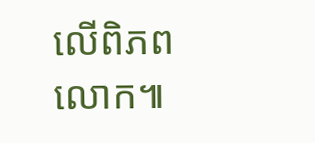លើពិភពលោក៕